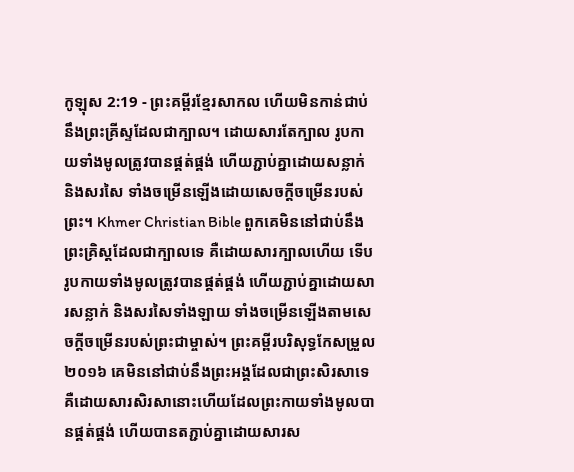កូឡុស 2:19 - ព្រះគម្ពីរខ្មែរសាកល ហើយមិនកាន់ជាប់នឹងព្រះគ្រីស្ទដែលជាក្បាល។ ដោយសារតែក្បាល រូបកាយទាំងមូលត្រូវបានផ្គត់ផ្គង់ ហើយភ្ជាប់គ្នាដោយសន្លាក់ និងសរសៃ ទាំងចម្រើនឡើងដោយសេចក្ដីចម្រើនរបស់ព្រះ។ Khmer Christian Bible ពួកគេមិននៅជាប់នឹងព្រះគ្រិស្ដដែលជាក្បាលទេ គឺដោយសារក្បាលហើយ ទើបរូបកាយទាំងមូលត្រូវបានផ្គត់ផ្គង់ ហើយភ្ជាប់គ្នាដោយសារសន្លាក់ និងសរសៃទាំងឡាយ ទាំងចម្រើនឡើងតាមសេចក្ដីចម្រើនរបស់ព្រះជាម្ចាស់។ ព្រះគម្ពីរបរិសុទ្ធកែសម្រួល ២០១៦ គេមិននៅជាប់នឹងព្រះអង្គដែលជាព្រះសិរសាទេ គឺដោយសារសិរសានោះហើយដែលព្រះកាយទាំងមូលបានផ្គត់ផ្គង់ ហើយបានតភ្ជាប់គ្នាដោយសារស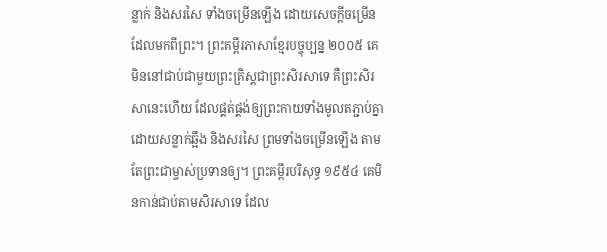ន្លាក់ និងសរសៃ ទាំងចម្រើនឡើង ដោយសេចក្តីចម្រើនដែលមកពីព្រះ។ ព្រះគម្ពីរភាសាខ្មែរបច្ចុប្បន្ន ២០០៥ គេមិននៅជាប់ជាមួយព្រះគ្រិស្តជាព្រះសិរសាទេ គឺព្រះសិរសានេះហើយ ដែលផ្គត់ផ្គង់ឲ្យព្រះកាយទាំងមូលតភ្ជាប់គ្នាដោយសន្លាក់ឆ្អឹង និងសរសៃ ព្រមទាំងចម្រើនឡើង តាមតែព្រះជាម្ចាស់ប្រទានឲ្យ។ ព្រះគម្ពីរបរិសុទ្ធ ១៩៥៤ គេមិនកាន់ជាប់តាមសិរសាទេ ដែល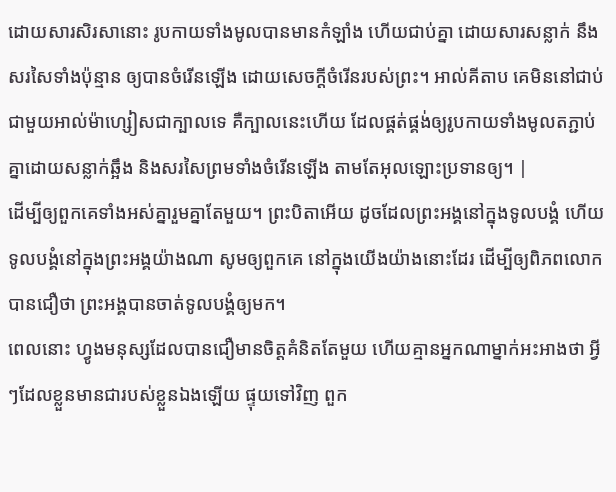ដោយសារសិរសានោះ រូបកាយទាំងមូលបានមានកំឡាំង ហើយជាប់គ្នា ដោយសារសន្លាក់ នឹងសរសៃទាំងប៉ុន្មាន ឲ្យបានចំរើនឡើង ដោយសេចក្ដីចំរើនរបស់ព្រះ។ អាល់គីតាប គេមិននៅជាប់ជាមួយអាល់ម៉ាហ្សៀសជាក្បាលទេ គឺក្បាលនេះហើយ ដែលផ្គត់ផ្គង់ឲ្យរូបកាយទាំងមូលតភ្ជាប់គ្នាដោយសន្លាក់ឆ្អឹង និងសរសៃព្រមទាំងចំរើនឡើង តាមតែអុលឡោះប្រទានឲ្យ។ |
ដើម្បីឲ្យពួកគេទាំងអស់គ្នារួមគ្នាតែមួយ។ ព្រះបិតាអើយ ដូចដែលព្រះអង្គនៅក្នុងទូលបង្គំ ហើយទូលបង្គំនៅក្នុងព្រះអង្គយ៉ាងណា សូមឲ្យពួកគេ នៅក្នុងយើងយ៉ាងនោះដែរ ដើម្បីឲ្យពិភពលោកបានជឿថា ព្រះអង្គបានចាត់ទូលបង្គំឲ្យមក។
ពេលនោះ ហ្វូងមនុស្សដែលបានជឿមានចិត្តគំនិតតែមួយ ហើយគ្មានអ្នកណាម្នាក់អះអាងថា អ្វីៗដែលខ្លួនមានជារបស់ខ្លួនឯងឡើយ ផ្ទុយទៅវិញ ពួក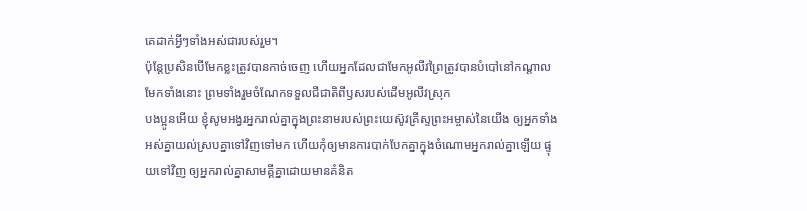គេដាក់អ្វីៗទាំងអស់ជារបស់រួម។
ប៉ុន្តែប្រសិនបើមែកខ្លះត្រូវបានកាច់ចេញ ហើយអ្នកដែលជាមែកអូលីវព្រៃត្រូវបានបំបៅនៅកណ្ដាលមែកទាំងនោះ ព្រមទាំងរួមចំណែកទទួលជីជាតិពីឫសរបស់ដើមអូលីវស្រុក
បងប្អូនអើយ ខ្ញុំសូមអង្វរអ្នករាល់គ្នាក្នុងព្រះនាមរបស់ព្រះយេស៊ូវគ្រីស្ទព្រះអម្ចាស់នៃយើង ឲ្យអ្នកទាំងអស់គ្នាយល់ស្របគ្នាទៅវិញទៅមក ហើយកុំឲ្យមានការបាក់បែកគ្នាក្នុងចំណោមអ្នករាល់គ្នាឡើយ ផ្ទុយទៅវិញ ឲ្យអ្នករាល់គ្នាសាមគ្គីគ្នាដោយមានគំនិត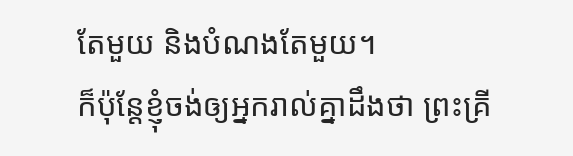តែមួយ និងបំណងតែមួយ។
ក៏ប៉ុន្តែខ្ញុំចង់ឲ្យអ្នករាល់គ្នាដឹងថា ព្រះគ្រី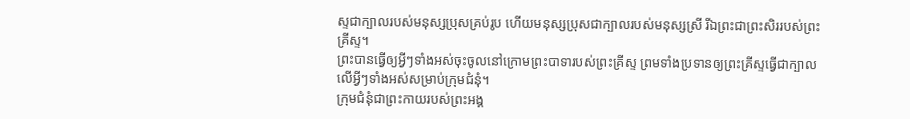ស្ទជាក្បាលរបស់មនុស្សប្រុសគ្រប់រូប ហើយមនុស្សប្រុសជាក្បាលរបស់មនុស្សស្រី រីឯព្រះជាព្រះសិររបស់ព្រះគ្រីស្ទ។
ព្រះបានធ្វើឲ្យអ្វីៗទាំងអស់ចុះចូលនៅក្រោមព្រះបាទារបស់ព្រះគ្រីស្ទ ព្រមទាំងប្រទានឲ្យព្រះគ្រីស្ទធ្វើជាក្បាលលើអ្វីៗទាំងអស់សម្រាប់ក្រុមជំនុំ។
ក្រុមជំនុំជាព្រះកាយរបស់ព្រះអង្គ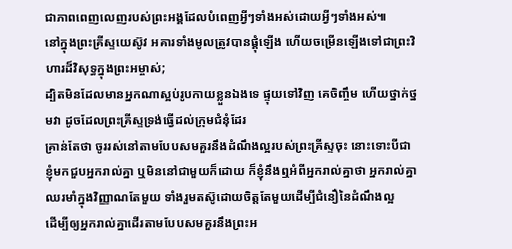ជាភាពពេញលេញរបស់ព្រះអង្គដែលបំពេញអ្វីៗទាំងអស់ដោយអ្វីៗទាំងអស់៕
នៅក្នុងព្រះគ្រីស្ទយេស៊ូវ អគារទាំងមូលត្រូវបានផ្គុំឡើង ហើយចម្រើនឡើងទៅជាព្រះវិហារដ៏វិសុទ្ធក្នុងព្រះអម្ចាស់;
ដ្បិតមិនដែលមានអ្នកណាស្អប់រូបកាយខ្លួនឯងទេ ផ្ទុយទៅវិញ គេចិញ្ចឹម ហើយថ្នាក់ថ្នមវា ដូចដែលព្រះគ្រីស្ទទ្រង់ធ្វើដល់ក្រុមជំនុំដែរ
គ្រាន់តែថា ចូររស់នៅតាមបែបសមគួរនឹងដំណឹងល្អរបស់ព្រះគ្រីស្ទចុះ នោះទោះបីជាខ្ញុំមកជួបអ្នករាល់គ្នា ឬមិននៅជាមួយក៏ដោយ ក៏ខ្ញុំនឹងឮអំពីអ្នករាល់គ្នាថា អ្នករាល់គ្នាឈរមាំក្នុងវិញ្ញាណតែមួយ ទាំងរួមតស៊ូដោយចិត្តតែមួយដើម្បីជំនឿនៃដំណឹងល្អ
ដើម្បីឲ្យអ្នករាល់គ្នាដើរតាមបែបសមគួរនឹងព្រះអ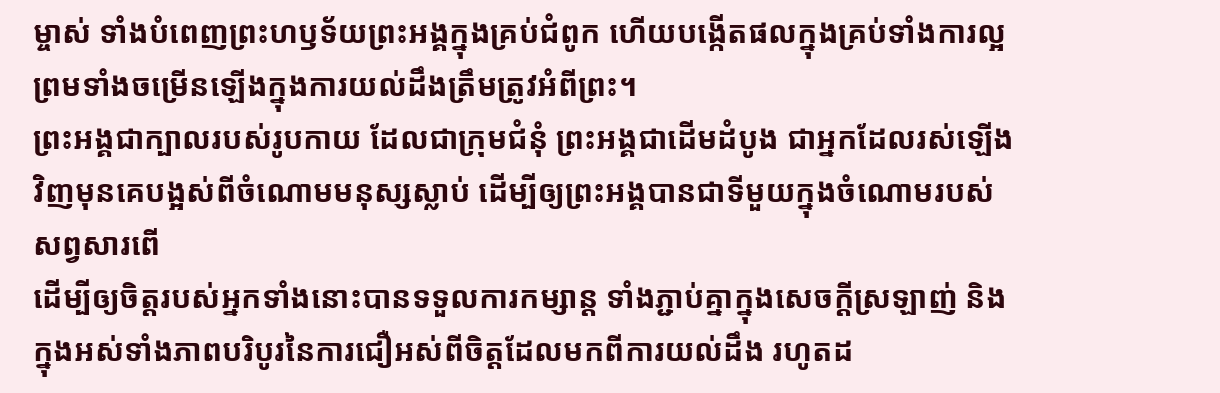ម្ចាស់ ទាំងបំពេញព្រះហឫទ័យព្រះអង្គក្នុងគ្រប់ជំពូក ហើយបង្កើតផលក្នុងគ្រប់ទាំងការល្អ ព្រមទាំងចម្រើនឡើងក្នុងការយល់ដឹងត្រឹមត្រូវអំពីព្រះ។
ព្រះអង្គជាក្បាលរបស់រូបកាយ ដែលជាក្រុមជំនុំ ព្រះអង្គជាដើមដំបូង ជាអ្នកដែលរស់ឡើងវិញមុនគេបង្អស់ពីចំណោមមនុស្សស្លាប់ ដើម្បីឲ្យព្រះអង្គបានជាទីមួយក្នុងចំណោមរបស់សព្វសារពើ
ដើម្បីឲ្យចិត្តរបស់អ្នកទាំងនោះបានទទួលការកម្សាន្ត ទាំងភ្ជាប់គ្នាក្នុងសេចក្ដីស្រឡាញ់ និងក្នុងអស់ទាំងភាពបរិបូរនៃការជឿអស់ពីចិត្តដែលមកពីការយល់ដឹង រហូតដ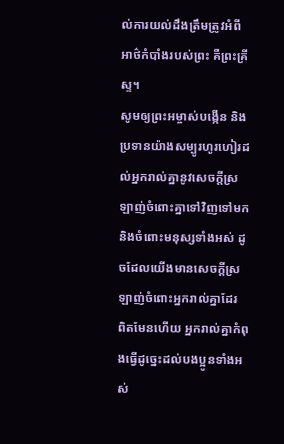ល់ការយល់ដឹងត្រឹមត្រូវអំពីអាថ៌កំបាំងរបស់ព្រះ គឺព្រះគ្រីស្ទ។
សូមឲ្យព្រះអម្ចាស់បង្កើន និងប្រទានយ៉ាងសម្បូរហូរហៀរដល់អ្នករាល់គ្នានូវសេចក្ដីស្រឡាញ់ចំពោះគ្នាទៅវិញទៅមក និងចំពោះមនុស្សទាំងអស់ ដូចដែលយើងមានសេចក្ដីស្រឡាញ់ចំពោះអ្នករាល់គ្នាដែរ
ពិតមែនហើយ អ្នករាល់គ្នាកំពុងធ្វើដូច្នេះដល់បងប្អូនទាំងអស់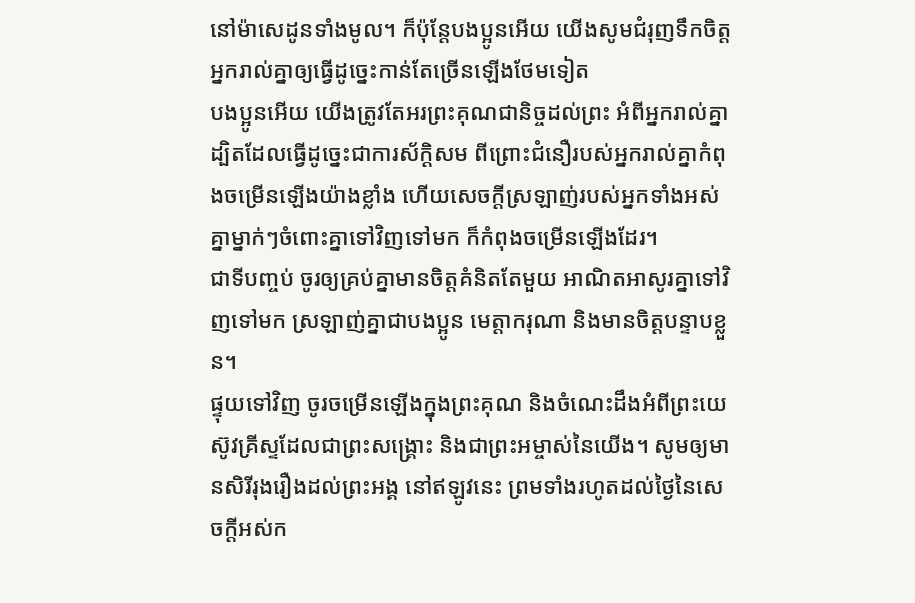នៅម៉ាសេដូនទាំងមូល។ ក៏ប៉ុន្តែបងប្អូនអើយ យើងសូមជំរុញទឹកចិត្តអ្នករាល់គ្នាឲ្យធ្វើដូច្នេះកាន់តែច្រើនឡើងថែមទៀត
បងប្អូនអើយ យើងត្រូវតែអរព្រះគុណជានិច្ចដល់ព្រះ អំពីអ្នករាល់គ្នា ដ្បិតដែលធ្វើដូច្នេះជាការស័ក្ដិសម ពីព្រោះជំនឿរបស់អ្នករាល់គ្នាកំពុងចម្រើនឡើងយ៉ាងខ្លាំង ហើយសេចក្ដីស្រឡាញ់របស់អ្នកទាំងអស់គ្នាម្នាក់ៗចំពោះគ្នាទៅវិញទៅមក ក៏កំពុងចម្រើនឡើងដែរ។
ជាទីបញ្ចប់ ចូរឲ្យគ្រប់គ្នាមានចិត្តគំនិតតែមួយ អាណិតអាសូរគ្នាទៅវិញទៅមក ស្រឡាញ់គ្នាជាបងប្អូន មេត្តាករុណា និងមានចិត្តបន្ទាបខ្លួន។
ផ្ទុយទៅវិញ ចូរចម្រើនឡើងក្នុងព្រះគុណ និងចំណេះដឹងអំពីព្រះយេស៊ូវគ្រីស្ទដែលជាព្រះសង្គ្រោះ និងជាព្រះអម្ចាស់នៃយើង។ សូមឲ្យមានសិរីរុងរឿងដល់ព្រះអង្គ នៅឥឡូវនេះ ព្រមទាំងរហូតដល់ថ្ងៃនៃសេចក្ដីអស់ក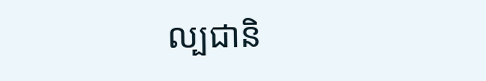ល្បជានិ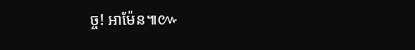ច្ច! អាម៉ែន៕៚